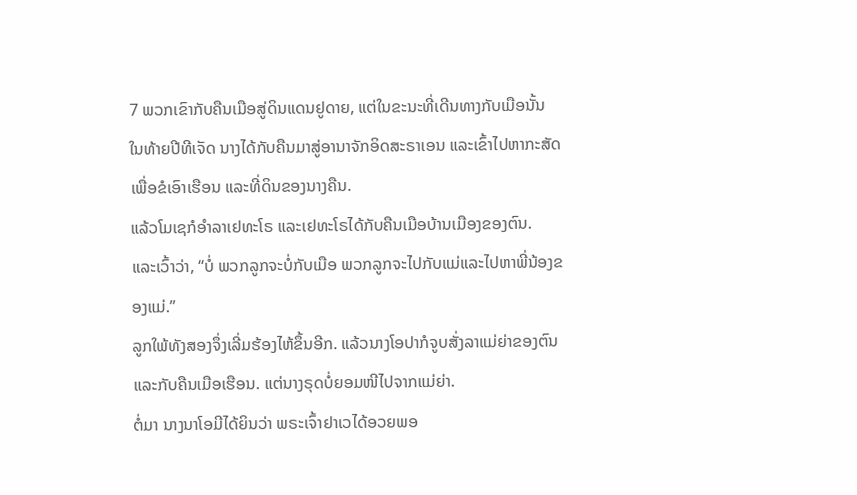7 ພວກເຂົາກັບຄືນເມືອສູ່ດິນແດນຢູດາຍ, ແຕ່ໃນຂະນະທີ່ເດີນທາງກັບເມືອນັ້ນ
ໃນທ້າຍປີທີເຈັດ ນາງໄດ້ກັບຄືນມາສູ່ອານາຈັກອິດສະຣາເອນ ແລະເຂົ້າໄປຫາກະສັດເພື່ອຂໍເອົາເຮືອນ ແລະທີ່ດິນຂອງນາງຄືນ.
ແລ້ວໂມເຊກໍອຳລາເຢທະໂຣ ແລະເຢທະໂຣໄດ້ກັບຄືນເມືອບ້ານເມືອງຂອງຕົນ.
ແລະເວົ້າວ່າ, “ບໍ່ ພວກລູກຈະບໍ່ກັບເມືອ ພວກລູກຈະໄປກັບແມ່ແລະໄປຫາພີ່ນ້ອງຂອງແມ່.”
ລູກໃພ້ທັງສອງຈຶ່ງເລີ່ມຮ້ອງໄຫ້ຂຶ້ນອີກ. ແລ້ວນາງໂອປາກໍຈູບສັ່ງລາແມ່ຍ່າຂອງຕົນ ແລະກັບຄືນເມືອເຮືອນ. ແຕ່ນາງຣຸດບໍ່ຍອມໜີໄປຈາກແມ່ຍ່າ.
ຕໍ່ມາ ນາງນາໂອມີໄດ້ຍິນວ່າ ພຣະເຈົ້າຢາເວໄດ້ອວຍພອ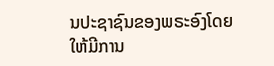ນປະຊາຊົນຂອງພຣະອົງໂດຍໃຫ້ມີການ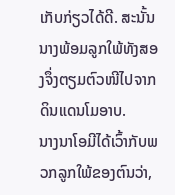ເກັບກ່ຽວໄດ້ດີ. ສະນັ້ນ ນາງພ້ອມລູກໃພ້ທັງສອງຈຶ່ງຕຽມຕົວໜີໄປຈາກດິນແດນໂມອາບ.
ນາງນາໂອມີໄດ້ເວົ້າກັບພວກລູກໃພ້ຂອງຕົນວ່າ,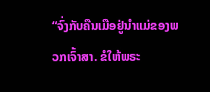“ຈົ່ງກັບຄືນເມືອຢູ່ນຳແມ່ຂອງພວກເຈົ້າສາ. ຂໍໃຫ້ພຣະ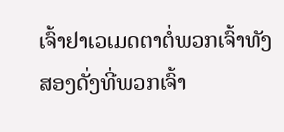ເຈົ້າຢາເວເມດຕາຕໍ່ພວກເຈົ້າທັງສອງດັ່ງທີ່ພວກເຈົ້າ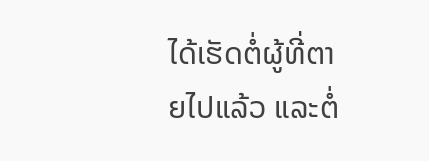ໄດ້ເຮັດຕໍ່ຜູ້ທີ່ຕາຍໄປແລ້ວ ແລະຕໍ່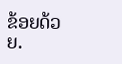ຂ້ອຍດ້ວຍ.